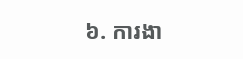៦. ការងា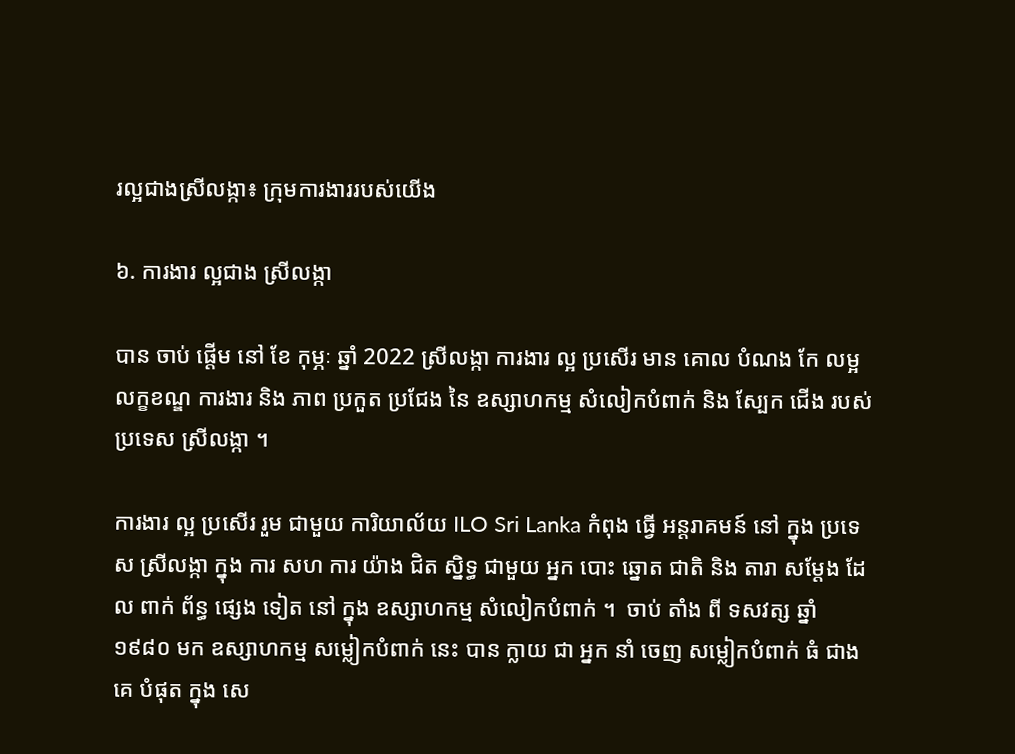រល្អជាងស្រីលង្កា៖ ក្រុមការងាររបស់យើង

៦. ការងារ ល្អជាង ស្រីលង្កា

បាន ចាប់ ផ្តើម នៅ ខែ កុម្ភៈ ឆ្នាំ 2022 ស្រីលង្កា ការងារ ល្អ ប្រសើរ មាន គោល បំណង កែ លម្អ លក្ខខណ្ឌ ការងារ និង ភាព ប្រកួត ប្រជែង នៃ ឧស្សាហកម្ម សំលៀកបំពាក់ និង ស្បែក ជើង របស់ ប្រទេស ស្រីលង្កា ។

ការងារ ល្អ ប្រសើរ រួម ជាមួយ ការិយាល័យ ILO Sri Lanka កំពុង ធ្វើ អន្តរាគមន៍ នៅ ក្នុង ប្រទេស ស្រីលង្កា ក្នុង ការ សហ ការ យ៉ាង ជិត ស្និទ្ធ ជាមួយ អ្នក បោះ ឆ្នោត ជាតិ និង តារា សម្តែង ដែល ពាក់ ព័ន្ធ ផ្សេង ទៀត នៅ ក្នុង ឧស្សាហកម្ម សំលៀកបំពាក់ ។  ចាប់ តាំង ពី ទសវត្ស ឆ្នាំ ១៩៨០ មក ឧស្សាហកម្ម សម្លៀកបំពាក់ នេះ បាន ក្លាយ ជា អ្នក នាំ ចេញ សម្លៀកបំពាក់ ធំ ជាង គេ បំផុត ក្នុង សេ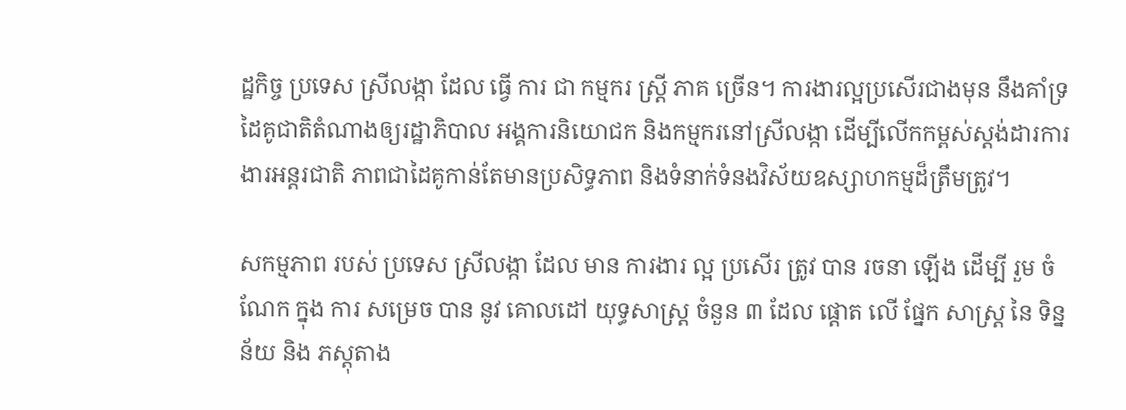ដ្ឋកិច្ច ប្រទេស ស្រីលង្កា ដែល ធ្វើ ការ ជា កម្មករ ស្ត្រី ភាគ ច្រើន។ ការងារល្អប្រសើរជាងមុន នឹងគាំទ្រដៃគូជាតិតំណាងឲ្យរដ្ឋាភិបាល អង្គការនិយោជក និងកម្មករនៅស្រីលង្កា ដើម្បីលើកកម្ពស់ស្តង់ដារការងារអន្តរជាតិ ភាពជាដៃគូកាន់តែមានប្រសិទ្ធភាព និងទំនាក់ទំនងវិស័យឧស្សាហកម្មដ៏ត្រឹមត្រូវ។

សកម្មភាព របស់ ប្រទេស ស្រីលង្កា ដែល មាន ការងារ ល្អ ប្រសើរ ត្រូវ បាន រចនា ឡើង ដើម្បី រួម ចំណែក ក្នុង ការ សម្រេច បាន នូវ គោលដៅ យុទ្ធសាស្ត្រ ចំនួន ៣ ដែល ផ្តោត លើ ផ្នែក សាស្រ្ត នៃ ទិន្នន័យ និង ភស្តុតាង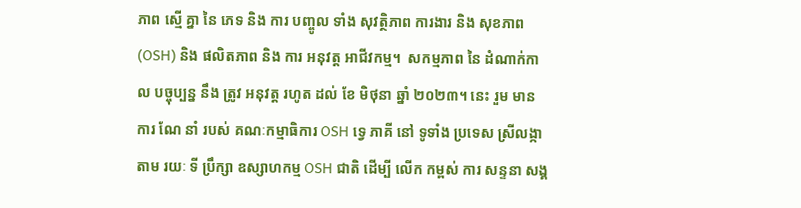ភាព ស្មើ គ្នា នៃ ភេទ និង ការ បញ្ចូល ទាំង សុវត្ថិភាព ការងារ និង សុខភាព (OSH) និង ផលិតភាព និង ការ អនុវត្ត អាជីវកម្ម។  សកម្មភាព នៃ ដំណាក់កាល បច្ចុប្បន្ន នឹង ត្រូវ អនុវត្ត រហូត ដល់ ខែ មិថុនា ឆ្នាំ ២០២៣។ នេះ រួម មាន ការ ណែ នាំ របស់ គណៈកម្មាធិការ OSH ទ្វេ ភាគី នៅ ទូទាំង ប្រទេស ស្រីលង្កា តាម រយៈ ទី ប្រឹក្សា ឧស្សាហកម្ម OSH ជាតិ ដើម្បី លើក កម្ពស់ ការ សន្ទនា សង្គ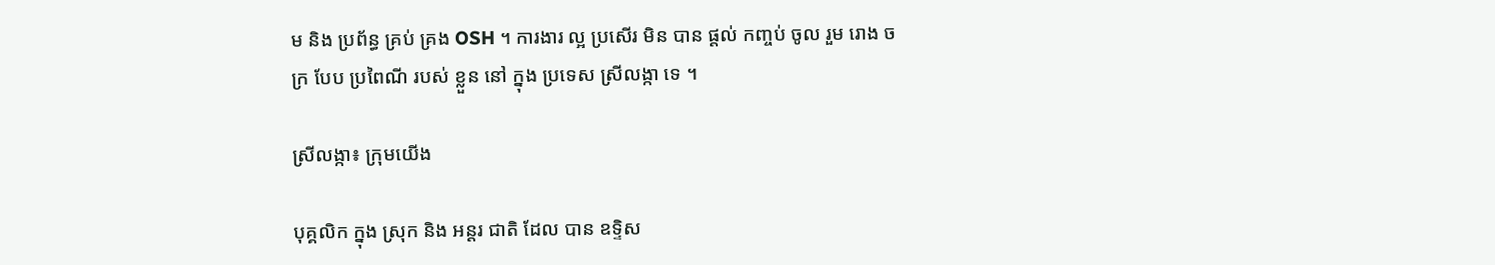ម និង ប្រព័ន្ធ គ្រប់ គ្រង OSH ។ ការងារ ល្អ ប្រសើរ មិន បាន ផ្តល់ កញ្ចប់ ចូល រួម រោង ចក្រ បែប ប្រពៃណី របស់ ខ្លួន នៅ ក្នុង ប្រទេស ស្រីលង្កា ទេ ។

ស្រីលង្កា៖ ក្រុមយើង

បុគ្គលិក ក្នុង ស្រុក និង អន្តរ ជាតិ ដែល បាន ឧទ្ទិស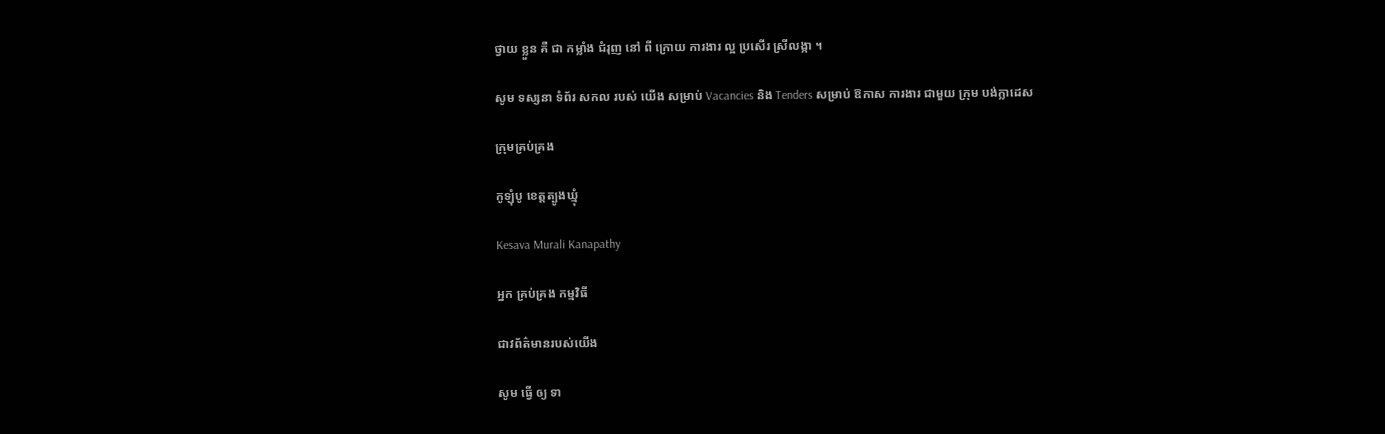ថ្វាយ ខ្លួន គឺ ជា កម្លាំង ជំរុញ នៅ ពី ក្រោយ ការងារ ល្អ ប្រសើរ ស្រីលង្កា ។

សូម ទស្សនា ទំព័រ សកល របស់ យើង សម្រាប់ Vacancies និង Tenders សម្រាប់ ឱកាស ការងារ ជាមួយ ក្រុម បង់ក្លាដេស

ក្រុមគ្រប់គ្រង

កូឡុំបូ ខេត្តត្បូងឃ្មុំ

Kesava Murali Kanapathy

អ្នក គ្រប់គ្រង កម្មវិធី

ជាវព័ត៌មានរបស់យើង

សូម ធ្វើ ឲ្យ ទា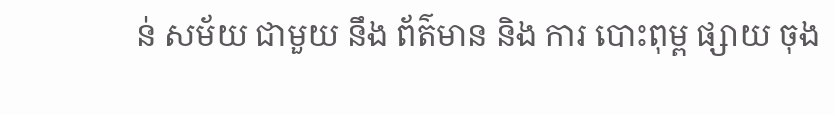ន់ សម័យ ជាមួយ នឹង ព័ត៌មាន និង ការ បោះពុម្ព ផ្សាយ ចុង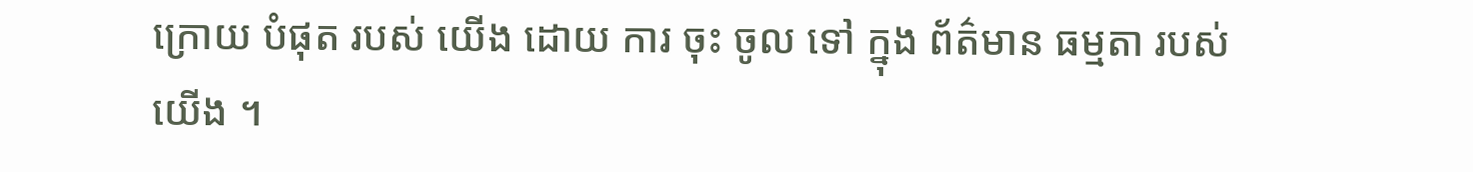ក្រោយ បំផុត របស់ យើង ដោយ ការ ចុះ ចូល ទៅ ក្នុង ព័ត៌មាន ធម្មតា របស់ យើង ។